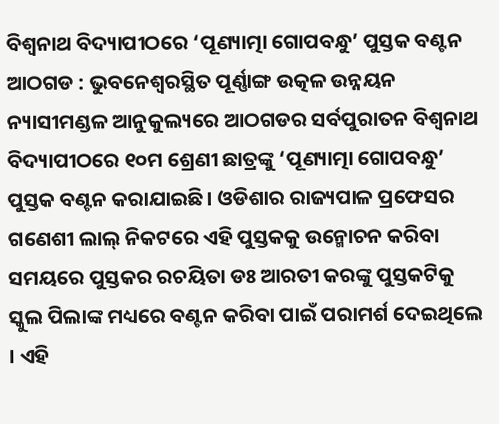ବିଶ୍ୱନାଥ ବିଦ୍ୟାପୀଠରେ ‘ପୂଣ୍ୟାତ୍ମା ଗୋପବନ୍ଧୁ’ ପୁସ୍ତକ ବଣ୍ଟନ
ଆଠଗଡ : ଭୁବନେଶ୍ୱରସ୍ଥିତ ପୂର୍ଣ୍ଣାଙ୍ଗ ଉତ୍କଳ ଉନ୍ନୟନ ନ୍ୟାସୀମଣ୍ଡଳ ଆନୁକୁଲ୍ୟରେ ଆଠଗଡର ସର୍ବପୁରାତନ ବିଶ୍ୱନାଥ ବିଦ୍ୟାପୀଠରେ ୧୦ମ ଶ୍ରେଣୀ ଛାତ୍ରଙ୍କୁ ‘ପୂଣ୍ୟାତ୍ମା ଗୋପବନ୍ଧୁ’ ପୁସ୍ତକ ବଣ୍ଟନ କରାଯାଇଛି । ଓଡିଶାର ରାଜ୍ୟପାଳ ପ୍ରଫେସର ଗଣେଶୀ ଲାଲ୍ ନିକଟରେ ଏହି ପୁସ୍ତକକୁ ଉନ୍ମୋଚନ କରିବା ସମୟରେ ପୁସ୍ତକର ରଚୟିତା ଡଃ ଆରତୀ କରଙ୍କୁ ପୁସ୍ତକଟିକୁ ସ୍କୁଲ ପିଲାଙ୍କ ମଧ୍ୟରେ ବଣ୍ଟନ କରିବା ପାଇଁ ପରାମର୍ଶ ଦେଇଥିଲେ । ଏହି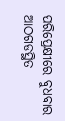ପରିପ୍ରେକ୍ଷୀରେ ବୁଧବାର ଆଠଗଡସ୍ଥିତ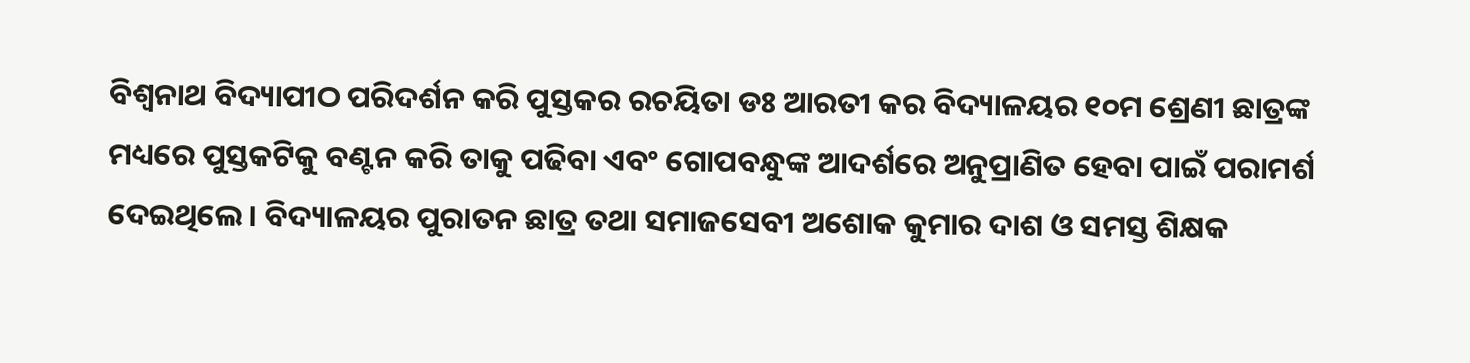ବିଶ୍ୱନାଥ ବିଦ୍ୟାପୀଠ ପରିଦର୍ଶନ କରି ପୁସ୍ତକର ରଚୟିତା ଡଃ ଆରତୀ କର ବିଦ୍ୟାଳୟର ୧୦ମ ଶ୍ରେଣୀ ଛାତ୍ରଙ୍କ ମଧ୍ୟରେ ପୁସ୍ତକଟିକୁ ବଣ୍ଟନ କରି ତାକୁ ପଢିବା ଏବଂ ଗୋପବନ୍ଧୁଙ୍କ ଆଦର୍ଶରେ ଅନୁପ୍ରାଣିତ ହେବା ପାଇଁ ପରାମର୍ଶ ଦେଇଥିଲେ । ବିଦ୍ୟାଳୟର ପୁରାତନ ଛାତ୍ର ତଥା ସମାଜସେବୀ ଅଶୋକ କୁମାର ଦାଶ ଓ ସମସ୍ତ ଶିକ୍ଷକ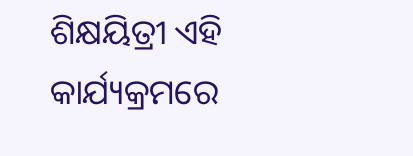ଶିକ୍ଷୟିତ୍ରୀ ଏହି କାର୍ଯ୍ୟକ୍ରମରେ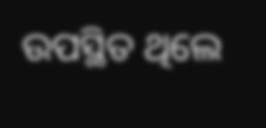ଉପସ୍ଥିତ ଥିଲେ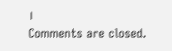।
Comments are closed.